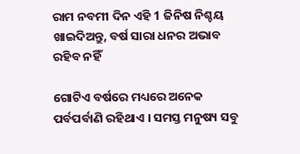ରାମ ନବମୀ ଦିନ ଏହି 1 ଜିନିଷ ନିଶ୍ଚୟ ଖାଇଦିଅନ୍ତୁ, ବର୍ଷ ସାରା ଧନର ଅଭାବ ରହିବ ନହିଁ

ଗୋଟିଏ ବର୍ଷରେ ମଧ୍ୟରେ ଅନେକ ପର୍ବପର୍ବାଣି ରହିଥାଏ । ସମସ୍ତ ମନୁଷ୍ୟ ସବୁ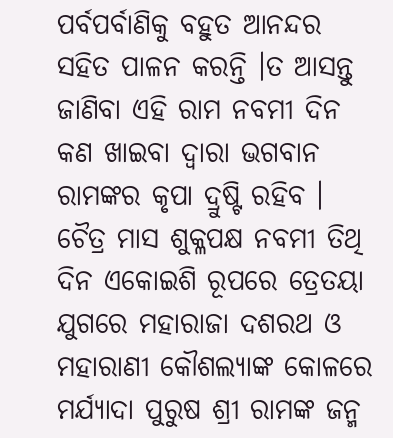ପର୍ବପର୍ବାଣିକୁ ବହୁତ ଆନନ୍ଦର ସହିତ ପାଳନ କରନ୍ତି ।ତ ଆସନ୍ତୁ ଜାଣିବା ଏହି ରାମ ନବମୀ ଦିନ କଣ ଖାଇବା ଦ୍ଵାରା ଭଗବାନ ରାମଙ୍କର କୃପା ଦ୍ରୁଷ୍ଟି ରହିବ । ଚୈତ୍ର ମାସ ଶୁକ୍ଳପକ୍ଷ ନବମୀ ତିଥି ଦିନ ଏକୋଇଶି ରୂପରେ ତ୍ରେତୟା ଯୁଗରେ ମହାରାଜା ଦଶରଥ ଓ ମହାରାଣୀ କୌଶଲ୍ୟାଙ୍କ କୋଳରେ ମର୍ଯ୍ୟାଦା ପୁରୁଷ ଶ୍ରୀ ରାମଙ୍କ ଜନ୍ମ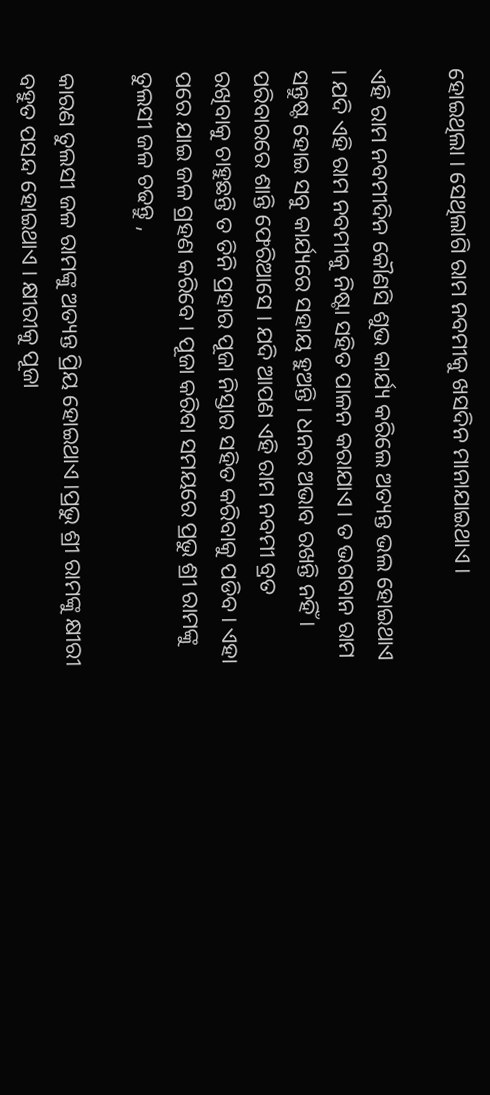ହୋଇଥିଲା । ସେଥିଲାଗି ରାମ ନବମୀକୁ ଖସଦିନ ମାନାଯାଇଥାଏ ।

ଏହି ରାମ ନବମୀଦିନ କୌଣସି ଶୁଭ କାର୍ଯ୍ୟ କରିଲେ ଅତ୍ୟନ୍ତ ଭଲ ହୋଇଥାଏ । ଯଦି ଏହି ରାମ ନବମୀକୁ ନିଷ୍ଟା ସହିତ ପାଳନ କରାଯାଏ । ତ ଭଗବାନ ରାମ ସନ୍ତୁଷ୍ଟ ହୋଇ ସବୁ କାର୍ଯ୍ୟରେ ସହାୟ ହୁଅନ୍ତି । ଧନର ଅଭାବ ରଖନ୍ତି ନହିଁ । ପରିବାରରେ ଶାନ୍ତି ଫେରିଆସେ । ଯଦି ଆପଣ ଏହି ରାମ ନବମୀ ବ୍ରତ ରଖିବାକୁ ଚାହୁଛନ୍ତି ତ ତିନି ପ୍ରହାର ପୂଜା ନିସ୍ତାର ସହିତ କରିବାକୁ ପଡିବ । ଏହା ପରେ ଯାଇ ଜଳ ଗ୍ରହଣ କରିବେ । ପୂଜା କରିବା ସମୟରେ ପ୍ରଭୁ ଶ୍ରୀ ରାମଙ୍କୁ ତୁଲସୀ ଜଳ ଚଢନ୍ତୁ ,

କାରଣ ତୁଲସୀ ଜଳ ରାମଙ୍କୁ ଅତ୍ୟନ୍ତ ପ୍ରିୟ ହୋଇଥାଏ ।ପ୍ରଭୁ ଶ୍ରୀ ରାମଙ୍କୁ କ୍ଷୀରୀ ବହୁତ ପସନ୍ଦ ହୋଇଥାଏ । କ୍ଷୀରୀକୁ ପୂଜା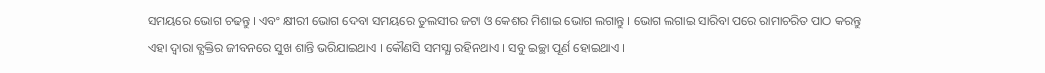ସମୟରେ ଭୋଗ ଚଢନ୍ତୁ । ଏବଂ କ୍ଷୀରୀ ଭୋଗ ଦେବା ସମୟରେ ତୁଲସୀର ଜଟା ଓ କେଶର ମିଶାଇ ଭୋଗ ଲଗାନ୍ତୁ । ଭୋଗ ଲଗାଇ ସାରିବା ପରେ ରାମାଚରିତ ପାଠ କରନ୍ତୁ ଏହା ଦ୍ଵାରା ବ୍ଯକ୍ତିର ଜୀବନରେ ସୁଖ ଶାନ୍ତି ଭରିଯାଇଥାଏ । କୌଣସି ସମସ୍ଯା ରହିନଥାଏ । ସବୁ ଇଚ୍ଛା ପୂର୍ଣ ହୋଇଥାଏ ।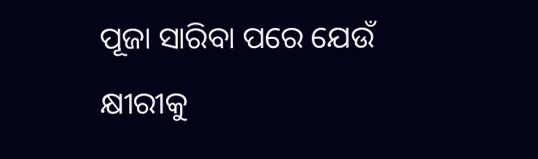ପୂଜା ସାରିବା ପରେ ଯେଉଁ କ୍ଷୀରୀକୁ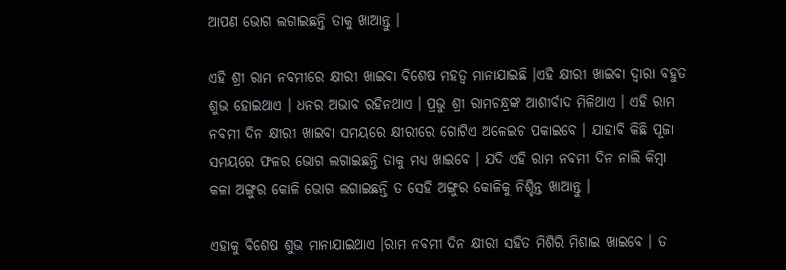ଆପଣ ଭୋଗ ଲଗାଇଛନ୍ତି ତାକୁ ଖାଆନ୍ତୁ ।

ଏହି ଶ୍ରୀ ରାମ ନବମୀରେ କ୍ଷୀରୀ ଖାଇବା ବିଶେଷ ମହତ୍ଵ ମାନାଯାଇଛି ।ଏହି କ୍ଷୀରୀ ଖାଇବା ଦ୍ଵାରା ବହୁତ ଶୁଭ ହୋଇଥାଏ । ଧନର ଅଭାବ ରହିନଥାଏ । ପ୍ରଭୁ ଶ୍ରୀ ରାମଚନ୍ଧ୍ରଙ୍କ ଆଶୀର୍ବାଦ ମିଳିଥାଏ । ଏହି ରାମ ନବମୀ ଦିନ କ୍ଷୀରୀ ଖାଇବା ସମୟରେ କ୍ଷୀରୀରେ ଗୋଟିଏ ଅଳେଇଚ ପକାଇବେ । ଯାହାବି କିଛି ପୂଜା ସମୟରେ ଫଳର ଭୋଗ ଲଗାଇଛନ୍ତି ତାକୁ ମଧ୍ୟ ଖାଇବେ । ଯଦି ଏହି ରାମ ନବମୀ ଦିନ ନାଲି କିମ୍ବା କଳା ଅଙ୍ଗୁର କୋଳି ଭୋଗ ଲଗାଇଛନ୍ତି ତ ସେହି ଅଙ୍ଗୁର କୋଳିକୁ ନିଶ୍ଚିନ୍ତ ଖାଆନ୍ତୁ ।

ଏହାକୁ ବିଶେଷ ଶୁଭ ମାନାଯାଇଥାଏ ।ରାମ ନବମୀ ଦିନ କ୍ଷୀରୀ ସହିତ ମିଶିରି ମିଶାଇ ଖାଇବେ । ତ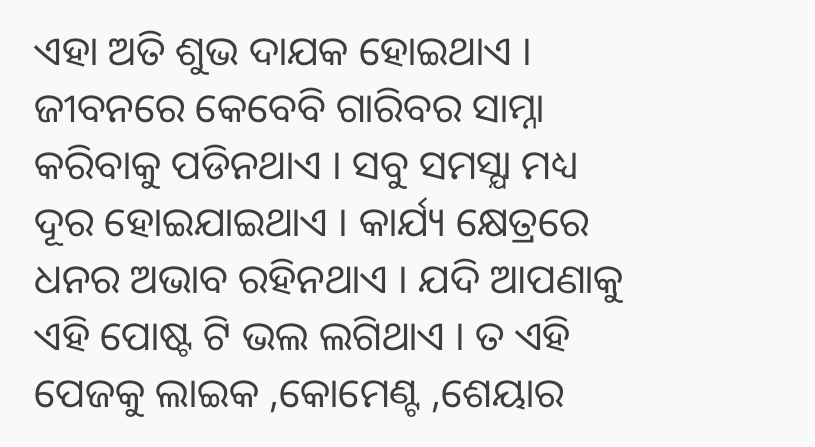ଏହା ଅତି ଶୁଭ ଦାଯକ ହୋଇଥାଏ । ଜୀବନରେ କେବେବି ଗାରିବର ସାମ୍ନା କରିବାକୁ ପଡିନଥାଏ । ସବୁ ସମସ୍ଯା ମଧ୍ୟ ଦୂର ହୋଇଯାଇଥାଏ । କାର୍ଯ୍ୟ କ୍ଷେତ୍ରରେ ଧନର ଅଭାବ ରହିନଥାଏ । ଯଦି ଆପଣାକୁ ଏହି ପୋଷ୍ଟ ଟି ଭଲ ଲଗିଥାଏ । ତ ଏହି ପେଜକୁ ଲାଇକ ,କୋମେଣ୍ଟ ,ଶେୟାର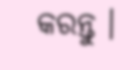କରନ୍ତୁ ।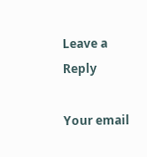Leave a Reply

Your email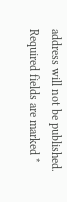address will not be published. Required fields are marked *